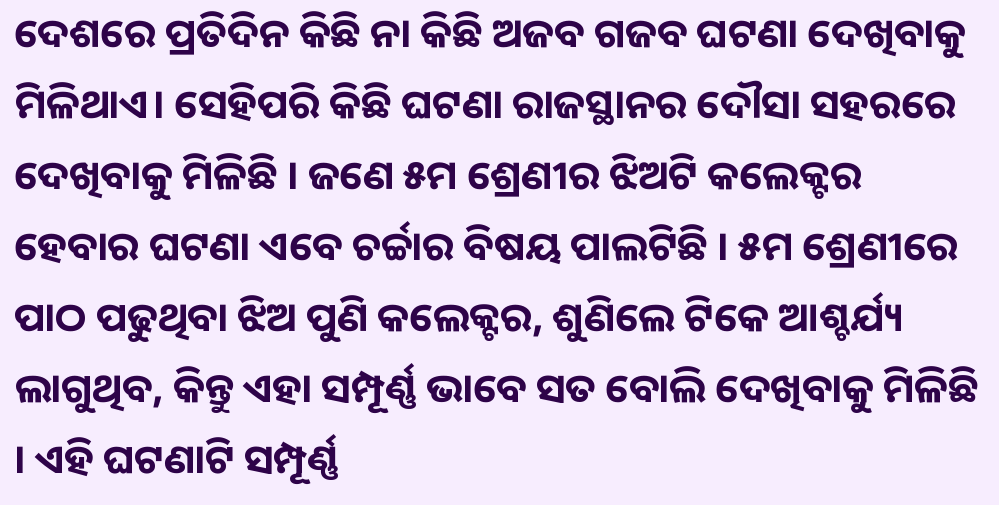ଦେଶରେ ପ୍ରତିଦିନ କିଛି ନା କିଛି ଅଜବ ଗଜବ ଘଟଣା ଦେଖିବାକୁ ମିଳିଥାଏ। ସେହିପରି କିଛି ଘଟଣା ରାଜସ୍ଥାନର ଦୌସା ସହରରେ ଦେଖିବାକୁ ମିଳିଛି । ଜଣେ ୫ମ ଶ୍ରେଣୀର ଝିଅଟି କଲେକ୍ଟର ହେବାର ଘଟଣା ଏବେ ଚର୍ଚ୍ଚାର ବିଷୟ ପାଲଟିଛି । ୫ମ ଶ୍ରେଣୀରେ ପାଠ ପଢୁଥିବା ଝିଅ ପୁଣି କଲେକ୍ଟର, ଶୁଣିଲେ ଟିକେ ଆଶ୍ଚର୍ଯ୍ୟ ଲାଗୁଥିବ, କିନ୍ତୁ ଏହା ସମ୍ପୂର୍ଣ୍ଣ ଭାବେ ସତ ବୋଲି ଦେଖିବାକୁ ମିଳିଛି । ଏହି ଘଟଣାଟି ସମ୍ପୂର୍ଣ୍ଣ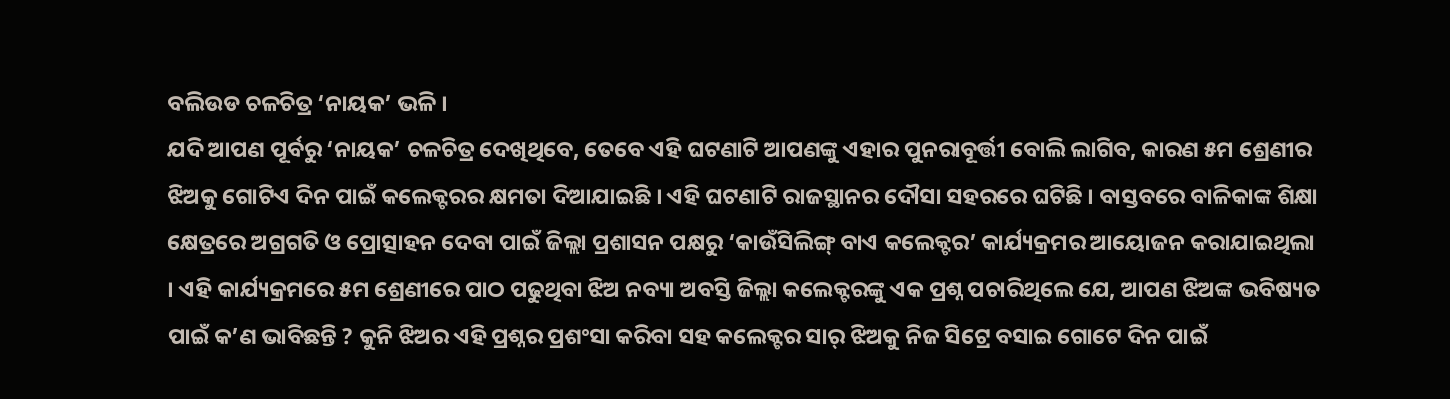ବଲିଉଡ ଚଳଚିତ୍ର ‘ନାୟକ’ ଭଳି ।
ଯଦି ଆପଣ ପୂର୍ବରୁ ‘ନାୟକ’ ଚଳଚିତ୍ର ଦେଖିଥିବେ, ତେବେ ଏହି ଘଟଣାଟି ଆପଣଙ୍କୁ ଏହାର ପୁନରାବୂର୍ତ୍ତୀ ବୋଲି ଲାଗିବ, କାରଣ ୫ମ ଶ୍ରେଣୀର ଝିଅକୁ ଗୋଟିଏ ଦିନ ପାଇଁ କଲେକ୍ଟରର କ୍ଷମତା ଦିଆଯାଇଛି । ଏହି ଘଟଣାଟି ରାଜସ୍ଥାନର ଦୌସା ସହରରେ ଘଟିଛି । ବାସ୍ତବରେ ବାଳିକାଙ୍କ ଶିକ୍ଷା କ୍ଷେତ୍ରରେ ଅଗ୍ରଗତି ଓ ପ୍ରୋତ୍ସାହନ ଦେବା ପାଇଁ ଜିଲ୍ଲା ପ୍ରଶାସନ ପକ୍ଷରୁ ‘କାଉଁସିଲିଙ୍ଗ୍ ବାଏ କଲେକ୍ଟର’ କାର୍ଯ୍ୟକ୍ରମର ଆୟୋଜନ କରାଯାଇଥିଲା । ଏହି କାର୍ଯ୍ୟକ୍ରମରେ ୫ମ ଶ୍ରେଣୀରେ ପାଠ ପଢୁଥିବା ଝିଅ ନବ୍ୟା ଅବସ୍ତି ଜିଲ୍ଲା କଲେକ୍ଟରଙ୍କୁ ଏକ ପ୍ରଶ୍ନ ପଚାରିଥିଲେ ଯେ, ଆପଣ ଝିଅଙ୍କ ଭବିଷ୍ୟତ ପାଇଁ କ’ଣ ଭାବିଛନ୍ତି ? କୁନି ଝିଅର ଏହି ପ୍ରଶ୍ନର ପ୍ରଶଂସା କରିବା ସହ କଲେକ୍ଟର ସାର୍ ଝିଅକୁ ନିଜ ସିଟ୍ରେ ବସାଇ ଗୋଟେ ଦିନ ପାଇଁ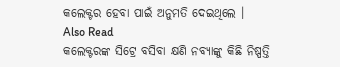କଲେକ୍ଟର ହେବା ପାଇଁ ଅନୁମତି ଦେଇଥିଲେ ।
Also Read
କଲେକ୍ଟରଙ୍କ ସିଟ୍ରେ ବସିବା କ୍ଷଣି ନବ୍ୟାଙ୍କୁ କିଛି ନିଷ୍ପତ୍ତି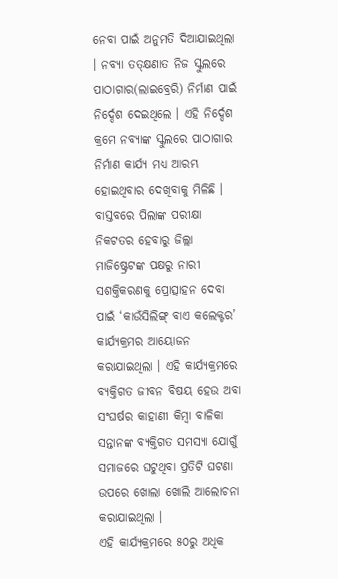ନେବା ପାଇଁ ଅନୁମତି ଦିଆଯାଇଥିଲା । ନବ୍ୟା ତତ୍କ୍ଷଣାତ ନିଜ ସ୍କୁଲରେ ପାଠାଗାର(ଲାଇବ୍ରେରି) ନିର୍ମାଣ ପାଇଁ ନିର୍ଦ୍ଦେଶ ଦେଇଥିଲେ । ଏହି ନିର୍ଦ୍ଦେଶ କ୍ରମେ ନବ୍ୟାଙ୍କ ସ୍କୁଲରେ ପାଠାଗାର ନିର୍ମାଣ କାର୍ଯ୍ୟ ମଧ୍ୟ ଆରମ୍ଭ ହୋଇଥିବାର ଦେଖିବାକୁ ମିଳିଛି ।
ବାସ୍ତବରେ ପିଲାଙ୍କ ପରୀକ୍ଷା ନିକଟତର ହେବାରୁ ଜିଲ୍ଲା ମାଜିଷ୍ଟ୍ରେଟଙ୍କ ପକ୍ଷରୁ ନାରୀ ସଶକ୍ତିକରଣକୁ ପ୍ରୋତ୍ସାହନ ଦେବା ପାଇଁ ‘କାଉଁସିଲିଙ୍ଗ୍ ବାଏ କଲେକ୍ଟର’ କାର୍ଯ୍ୟକ୍ରମର ଆୟୋଜନ କରାଯାଇଥିଲା । ଏହି କାର୍ଯ୍ୟକ୍ରମରେ ବ୍ୟକ୍ତିଗତ ଜୀବନ ବିଷୟ ହେଉ ଅବା ସଂଘର୍ଷର କାହାଣୀ କିମ୍ବା ବାଳିକା ସନ୍ତାନଙ୍କ ବ୍ୟକ୍ତିଗତ ସମସ୍ୟା ଯୋଗୁଁ ସମାଜରେ ଘଟୁଥିବା ପ୍ରତିଟି ଘଟଣା ଉପରେ ଖୋଲା ଖୋଲି ଆଲୋଚନା କରାଯାଇଥିଲା ।
ଏହି କାର୍ଯ୍ୟକ୍ରମରେ ୫୦ରୁ ଅଧିକ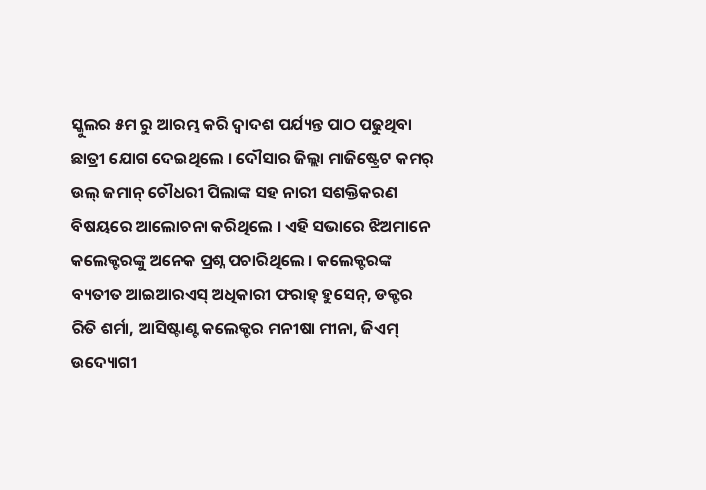ସ୍କୁଲର ୫ମ ରୁ ଆରମ୍ଭ କରି ଦ୍ୱାଦଶ ପର୍ଯ୍ୟନ୍ତ ପାଠ ପଢୁଥିବା ଛାତ୍ରୀ ଯୋଗ ଦେଇଥିଲେ । ଦୌସାର ଜିଲ୍ଲା ମାଜିଷ୍ଟ୍ରେଟ କମର୍ ଉଲ୍ ଜମାନ୍ ଚୌଧରୀ ପିଲାଙ୍କ ସହ ନାରୀ ସଶକ୍ତିକରଣ ବିଷୟରେ ଆଲୋଚନା କରିଥିଲେ । ଏହି ସଭାରେ ଝିଅମାନେ କଲେକ୍ଟରଙ୍କୁ ଅନେକ ପ୍ରଶ୍ନ ପଚାରିଥିଲେ । କଲେକ୍ଟରଙ୍କ ବ୍ୟତୀତ ଆଇଆରଏସ୍ ଅଧିକାରୀ ଫରାହ୍ ହୁସେନ୍, ଡକ୍ଟର ରିତି ଶର୍ମା, ଆସିଷ୍ଟାଣ୍ଟ କଲେକ୍ଟର ମନୀଷା ମୀନା, ଜିଏମ୍ ଉଦ୍ୟୋଗୀ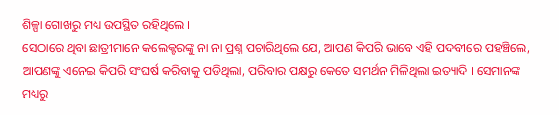ଶିଳ୍ପା ଗୋଖରୁ ମଧ୍ୟ ଉପସ୍ଥିତ ରହିଥିଲେ ।
ସେଠାରେ ଥିବା ଛାତ୍ରୀମାନେ କଲେକ୍ଟରଙ୍କୁ ନା ନା ପ୍ରଶ୍ନ ପଚାରିଥିଲେ ଯେ, ଆପଣ କିପରି ଭାବେ ଏହି ପଦବୀରେ ପହଞ୍ଚିଲେ, ଆପଣଙ୍କୁ ଏନେଇ କିପରି ସଂଘର୍ଷ କରିବାକୁ ପଡିଥିଲା, ପରିବାର ପକ୍ଷରୁ କେତେ ସମର୍ଥନ ମିଳିଥିଲା ଇତ୍ୟାଦି । ସେମାନଙ୍କ ମଧ୍ୟରୁ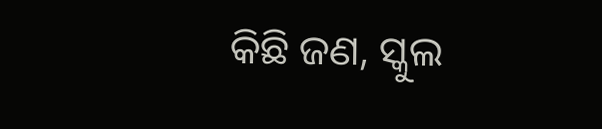କିଛି ଜଣ, ସ୍କୁଲ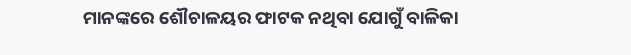ମାନଙ୍କରେ ଶୌଚାଳୟର ଫାଟକ ନଥିବା ଯୋଗୁଁ ବାଳିକା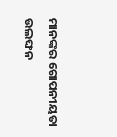ମାନଙ୍କର ଗୋପନୀୟତା ଉଲଙ୍ଘନ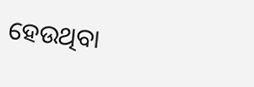ହେଉଥିବା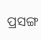ପ୍ରସଙ୍ଗ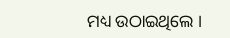ମଧ୍ୟ ଉଠାଇଥିଲେ ।